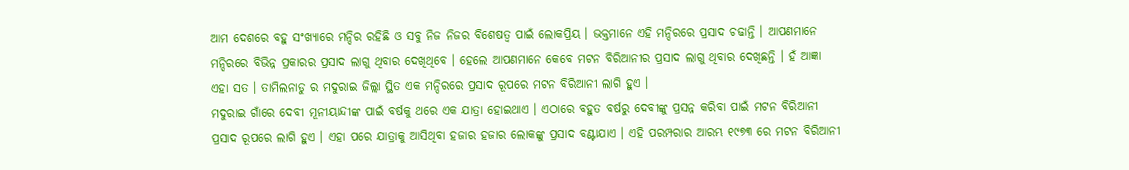ଆମ ଦେଶରେ ବହୁ ସଂଖ୍ୟାରେ ମନ୍ଦିର ରହିଛି ଓ ସବୁ ନିଜ ନିଜର ବିଶେଷତ୍ଵ ପାଇଁ ଲୋକପ୍ରିୟ । ଭକ୍ତମାନେ ଏହି ମନ୍ଦିରରେ ପ୍ରସାଦ ଚଢାନ୍ତି । ଆପଣମାନେ ମନ୍ଦିରରେ ବିଭିନ୍ନ ପ୍ରକାରର ପ୍ରସାଦ ଲାଗୁ ଥିବାର ଦେଖିଥିବେ । ହେଲେ ଆପଣମାନେ କେବେ ମଟନ ବିରିଆନୀର ପ୍ରସାଦ ଲାଗୁ ଥିବାର ଦେଖିଛନ୍ତି । ହଁ ଆଜ୍ଞା ଏହା ସତ । ତାମିଲନାଡୁ ର ମଦୁରାଇ ଜିଲ୍ଲା ସ୍ଥିତ ଏକ ମନ୍ଦିରରେ ପ୍ରସାଦ ରୂପରେ ମଟନ ବିରିଆନୀ ଲାଗି ହୁଏ ।
ମଦୁରାଇ ଗାଁରେ ଦେବୀ ମୂନୀୟାନ୍ଦୀଙ୍କ ପାଇଁ ବର୍ଷକୁ ଥରେ ଏକ ଯାତ୍ରା ହୋଇଥାଏ । ଏଠାରେ ବହୁତ ବର୍ଷରୁ ଦେବୀଙ୍କୁ ପ୍ରସନ୍ନ କରିବା ପାଇଁ ମଟନ ବିରିଆନୀ ପ୍ରସାଦ ରୂପରେ ଲାଗି ହୁଏ । ଏହା ପରେ ଯାତ୍ରାକୁ ଆସିଥିବା ହଜାର ହଜାର ଲୋକଙ୍କୁ ପ୍ରସାଦ ବଣ୍ଟାଯାଏ । ଏହି ପରମ୍ପରାର ଆରମ୍ଭ ୧୯୭୩ ରେ ମଟନ ବିରିଆନୀ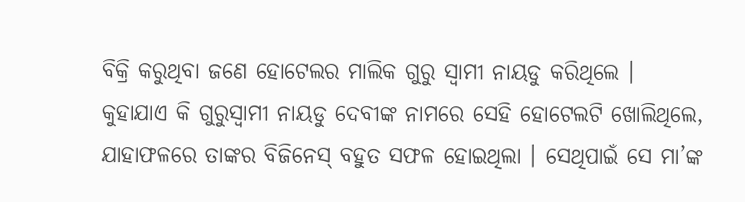ବିକ୍ରି କରୁଥିବା ଜଣେ ହୋଟେଲର ମାଲିକ ଗୁରୁ ସ୍ଵାମୀ ନାୟଡୁ କରିଥିଲେ ।
କୁହାଯାଏ କି ଗୁରୁସ୍ଵାମୀ ନାୟଡୁ ଦେବୀଙ୍କ ନାମରେ ସେହି ହୋଟେଲଟି ଖୋଲିଥିଲେ, ଯାହାଫଳରେ ତାଙ୍କର ବିଜିନେସ୍ ବହୁତ ସଫଳ ହୋଇଥିଲା । ସେଥିପାଇଁ ସେ ମା’ଙ୍କ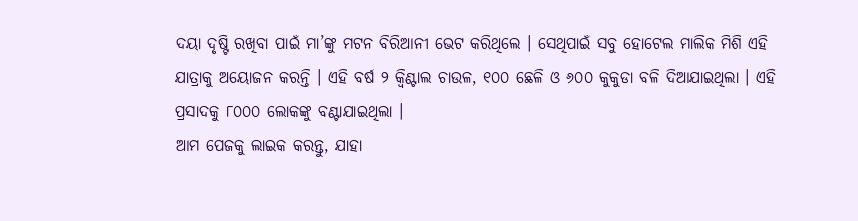ଦୟା ଦୃଷ୍ଟି ରଖିବା ପାଇଁ ମା’ଙ୍କୁ ମଟନ ବିରିଆନୀ ଭେଟ କରିଥିଲେ । ସେଥିପାଇଁ ସବୁ ହୋଟେଲ ମାଲିକ ମିଶି ଏହି ଯାତ୍ରାକୁ ଅୟୋଜନ କରନ୍ତି । ଏହି ବର୍ଷ ୨ କ୍ଵିଣ୍ଟାଲ ଚାଉଳ, ୧୦୦ ଛେଳି ଓ ୬୦୦ କୁକୁଡା ବଳି ଦିଆଯାଇଥିଲା । ଏହି ପ୍ରସାଦକୁ ୮୦୦୦ ଲୋକଙ୍କୁ ବଣ୍ଟାଯାଇଥିଲା ।
ଆମ ପେଜକୁ ଲାଇକ କରନ୍ତୁ, ଯାହା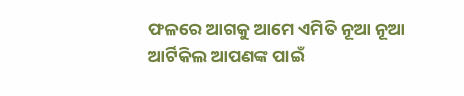ଫଳରେ ଆଗକୁ ଆମେ ଏମିତି ନୂଆ ନୂଆ ଆର୍ଟିକିଲ ଆପଣଙ୍କ ପାଇଁ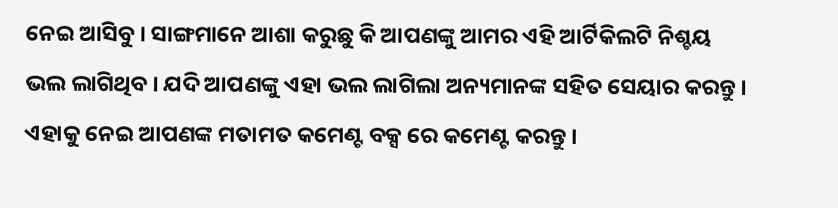ନେଇ ଆସିବୁ । ସାଙ୍ଗମାନେ ଆଶା କରୁଛୁ କି ଆପଣଙ୍କୁ ଆମର ଏହି ଆର୍ଟିକିଲଟି ନିଶ୍ଚୟ ଭଲ ଲାଗିଥିବ । ଯଦି ଆପଣଙ୍କୁ ଏହା ଭଲ ଲାଗିଲା ଅନ୍ୟମାନଙ୍କ ସହିତ ସେୟାର କରନ୍ତୁ । ଏହାକୁ ନେଇ ଆପଣଙ୍କ ମତାମତ କମେଣ୍ଟ ବକ୍ସ ରେ କମେଣ୍ଟ କରନ୍ତୁ ।